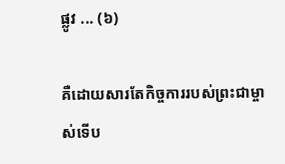ផ្លូវ ... (៦)

គឺដោយសារតែកិច្ចការរបស់ព្រះជាម្ចាស់ទើប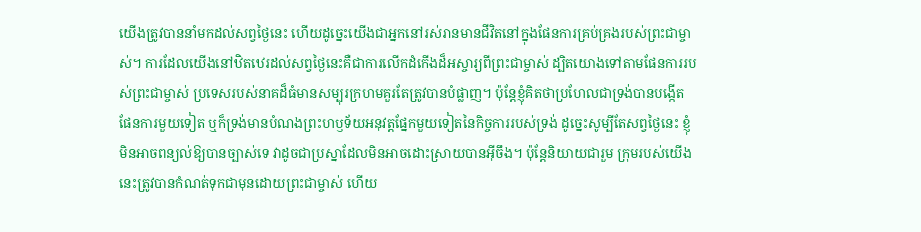យើងត្រូវបាននាំមកដល់សព្វថ្ងៃនេះ ហើយដូច្នេះយើងជាអ្នកនៅរស់រានមានជីវិតនៅក្នុងផែនការគ្រប់គ្រងរបស់ព្រះជាម្ចាស់។ ការដែលយើងនៅឋិតឋេរដល់សព្វថ្ងៃនេះគឺជាការលើកដំកើងដ៏អស្ចារ្យពីព្រះជាម្ចាស់ ដ្បិតយោងទៅតាមផែនការរបស់ព្រះជាម្ចាស់ ប្រទេសរបស់នាគដ៏ធំមានសម្បុរក្រហមគួរតែត្រូវបានបំផ្លាញ។ ប៉ុន្តែខ្ញុំគិតថាប្រហែលជាទ្រង់បានបង្កើតផែនការមួយទៀត ឬក៏ទ្រង់មានបំណងព្រះហឫទ័យអនុវត្តផ្នែកមួយទៀតនៃកិច្ចការរបស់ទ្រង់ ដូច្នេះសូម្បីតែសព្វថ្ងៃនេះ ខ្ញុំមិនអាចពន្យល់ឱ្យបានច្បាស់ទេ វាដូចជាប្រស្នាដែលមិនអាចដោះស្រាយបានអ៊ីចឹង។ ប៉ុន្តែនិយាយជារួម ក្រុមរបស់យើងនេះត្រូវបានកំណត់ទុកជាមុនដោយព្រះជាម្ចាស់ ហើយ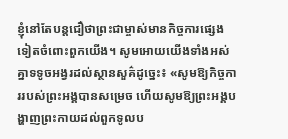ខ្ញុំនៅតែបន្តជឿថាព្រះជាម្ចាស់មានកិច្ចការផ្សេងទៀតចំពោះពួកយើង។ សូមអោយយើងទាំងអស់គ្នាទទូចអង្វរដល់ស្ថានសួគ៌ដូច្នេះ៖ «សូមឱ្យកិច្ចការរបស់ព្រះអង្គបានសម្រេច ហើយសូមឱ្យព្រះអង្គបង្ហាញព្រះកាយដល់ពួកទូលប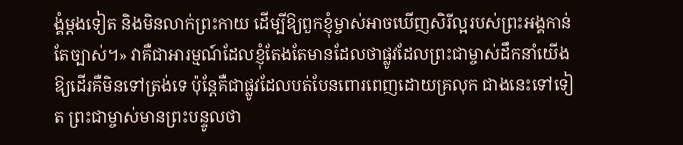ង្គំម្ដងទៀត និងមិនលាក់ព្រះកាយ ដើម្បីឱ្យពួកខ្ញុំម្ចាស់អាចឃើញសិរីល្អរបស់ព្រះអង្គកាន់តែច្បាស់។» វាគឺជាអារម្មណ៍ដែលខ្ញុំតែងតែមានដែលថាផ្លូវដែលព្រះជាម្ចាស់ដឹកនាំយើងឱ្យដើរគឺមិនទៅត្រង់ទេ ប៉ុន្តែគឺជាផ្លូវដែលបត់បែនពោរពេញដោយគ្រលុក ជាងនេះទៅទៀត ព្រះជាម្ចាស់មានព្រះបន្ទូលថា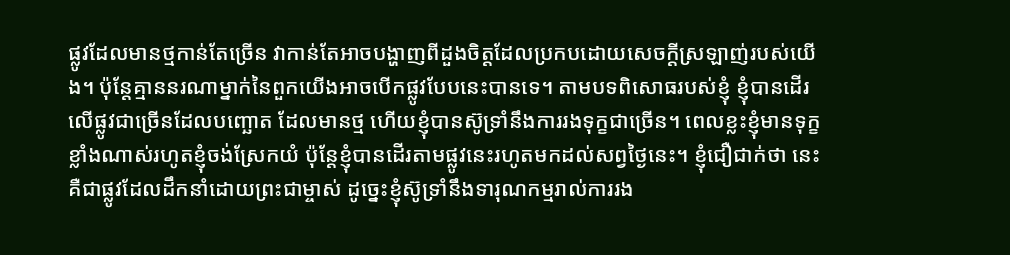ផ្លូវដែលមានថ្មកាន់តែច្រើន វាកាន់តែអាចបង្ហាញពីដួងចិត្តដែលប្រកបដោយសេចក្តីស្រឡាញ់របស់យើង។ ប៉ុន្តែគ្មាននរណាម្នាក់នៃពួកយើងអាចបើកផ្លូវបែបនេះបានទេ។ តាមបទពិសោធរបស់ខ្ញុំ ខ្ញុំបានដើរលើផ្លូវជាច្រើនដែលបញ្ឆោត ដែលមានថ្ម ហើយខ្ញុំបានស៊ូទ្រាំនឹងការរងទុក្ខជាច្រើន។ ពេលខ្លះខ្ញុំមានទុក្ខខ្លាំងណាស់រហូតខ្ញុំចង់ស្រែកយំ ប៉ុន្តែខ្ញុំបានដើរតាមផ្លូវនេះរហូតមកដល់សព្វថ្ងៃនេះ។ ខ្ញុំជឿជាក់ថា នេះគឺជាផ្លូវដែលដឹកនាំដោយព្រះជាម្ចាស់ ដូច្នេះខ្ញុំស៊ូទ្រាំនឹងទារុណកម្មរាល់ការរង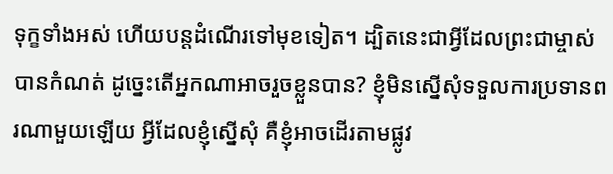ទុក្ខទាំងអស់ ហើយបន្តដំណើរទៅមុខទៀត។ ដ្បិតនេះជាអ្វីដែលព្រះជាម្ចាស់បានកំណត់ ដូច្នេះតើអ្នកណាអាចរួចខ្លួនបាន? ខ្ញុំមិនស្នើសុំទទួលការប្រទានពរណាមួយឡើយ អ្វីដែលខ្ញុំស្នើសុំ គឺខ្ញុំអាចដើរតាមផ្លូវ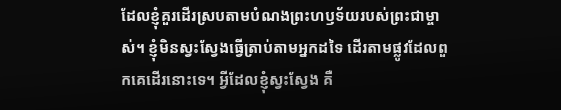ដែលខ្ញុំគួរដើរស្របតាមបំណងព្រះហឫទ័យរបស់ព្រះជាម្ចាស់។ ខ្ញុំមិនស្វះស្វែងធ្វើត្រាប់តាមអ្នកដទៃ ដើរតាមផ្លូវដែលពួកគេដើរនោះទេ។ អ្វីដែលខ្ញុំស្វះស្វែង គឺ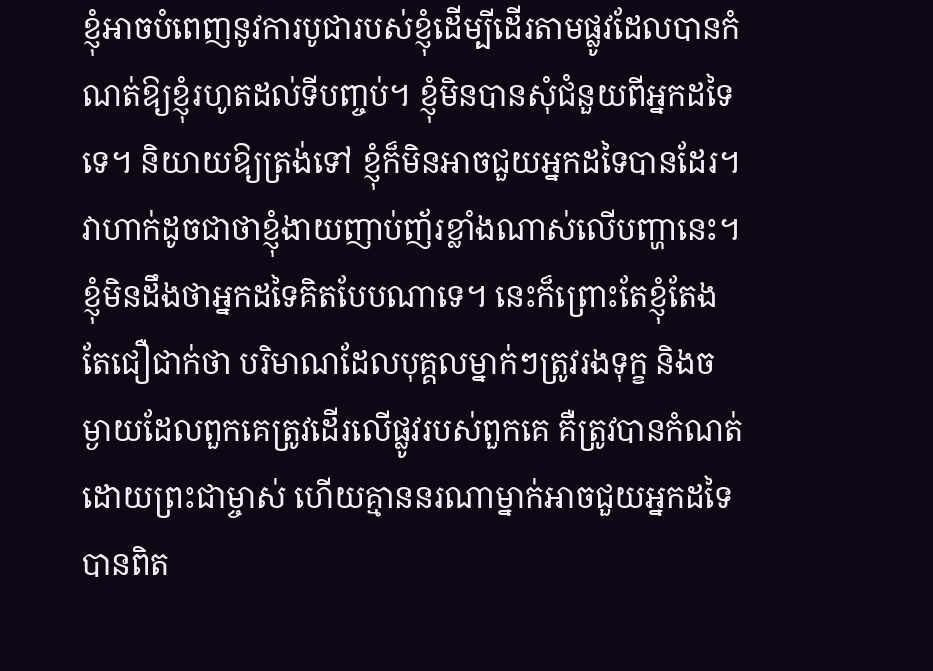ខ្ញុំអាចបំពេញនូវការបូជារបស់ខ្ញុំដើម្បីដើរតាមផ្លូវដែលបានកំណត់ឱ្យខ្ញុំរហូតដល់ទីបញ្ចប់។ ខ្ញុំមិនបានសុំជំនួយពីអ្នកដទៃទេ។ និយាយឱ្យត្រង់ទៅ ខ្ញុំក៏មិនអាចជួយអ្នកដទៃបានដែរ។ វាហាក់ដូចជាថាខ្ញុំងាយញាប់ញ័រខ្លាំងណាស់លើបញ្ហានេះ។ ខ្ញុំមិនដឹងថាអ្នកដទៃគិតបែបណាទេ។ នេះក៏ព្រោះតែខ្ញុំតែងតែជឿជាក់ថា បរិមាណដែលបុគ្គលម្នាក់ៗត្រូវរងទុក្ខ និងចម្ងាយដែលពួកគេត្រូវដើរលើផ្លូវរបស់ពួកគេ គឺត្រូវបានកំណត់ដោយព្រះជាម្ចាស់ ហើយគ្មាននរណាម្នាក់អាចជួយអ្នកដទៃបានពិត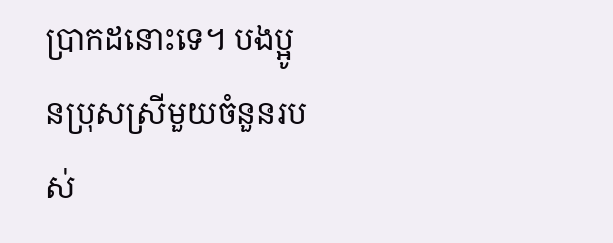ប្រាកដនោះទេ។ បងប្អូនប្រុសស្រីមួយចំនួនរបស់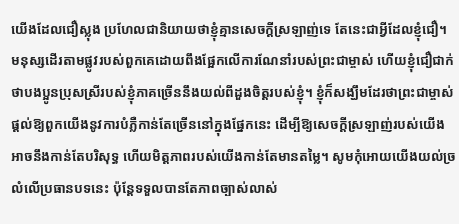យើងដែលជឿស្លុង ប្រហែលជានិយាយថាខ្ញុំគ្មានសេចក្ដីស្រឡាញ់ទេ តែនេះជាអ្វីដែលខ្ញុំជឿ។ មនុស្សដើរតាមផ្លូវរបស់ពួកគេដោយពឹងផ្អែកលើការណែនាំរបស់ព្រះជាម្ចាស់ ហើយខ្ញុំជឿជាក់ថាបងប្អូនប្រុសស្រីរបស់ខ្ញុំភាគច្រើននឹងយល់ពីដួងចិត្តរបស់ខ្ញុំ។ ខ្ញុំក៏សង្ឃឹមដែរថាព្រះជាម្ចាស់ផ្ដល់ឱ្យពួកយើងនូវការបំភ្លឺកាន់តែច្រើននៅក្នុងផ្នែកនេះ ដើម្បីឱ្យសេចក្ដីស្រឡាញ់របស់យើងអាចនឹងកាន់តែបរិសុទ្ធ ហើយមិត្តភាពរបស់យើងកាន់តែមានតម្លៃ។ សូមកុំអោយយើងយល់ច្រលំលើប្រធានបទនេះ ប៉ុន្តែទទួលបានតែភាពច្បាស់លាស់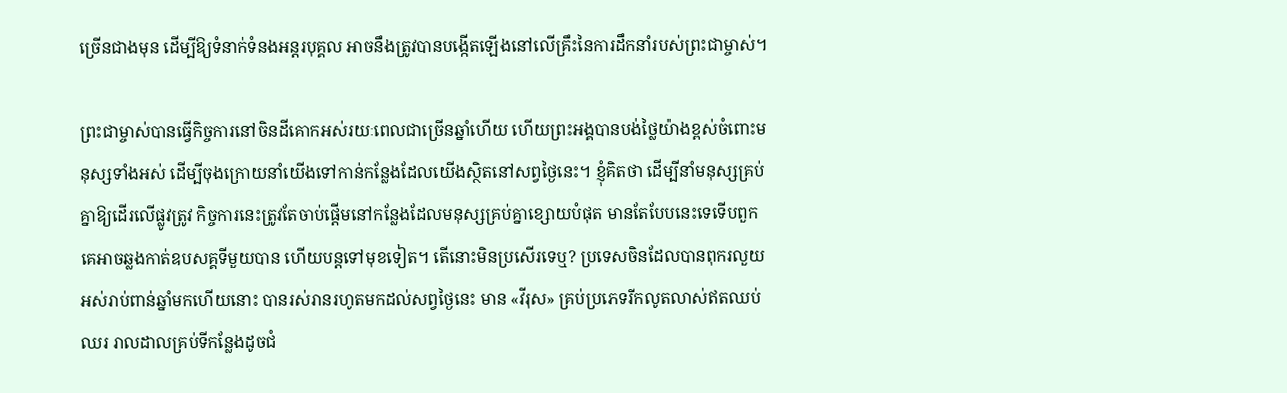ច្រើនជាងមុន ដើម្បីឱ្យទំនាក់ទំនងអន្តរបុគ្គល អាចនឹងត្រូវបានបង្កើតឡើងនៅលើគ្រឹះនៃការដឹកនាំរបស់ព្រះជាម្ចាស់។

ព្រះជាម្ចាស់បានធ្វើកិច្ចការនៅចិនដីគោកអស់រយៈពេលជាច្រើនឆ្នាំហើយ ហើយព្រះអង្គបានបង់ថ្លៃយ៉ាងខ្ពស់ចំពោះមនុស្សទាំងអស់ ដើម្បីចុងក្រោយនាំយើងទៅកាន់កន្លែងដែលយើងស្ថិតនៅសព្វថ្ងៃនេះ។ ខ្ញុំគិតថា ដើម្បីនាំមនុស្សគ្រប់គ្នាឱ្យដើរលើផ្លូវត្រូវ កិច្ចការនេះត្រូវតែចាប់ផ្ដើមនៅកន្លែងដែលមនុស្សគ្រប់គ្នាខ្សោយបំផុត មានតែបែបនេះទេទើបពួកគេអាចឆ្លងកាត់ឧបសគ្គទីមួយបាន ហើយបន្តទៅមុខទៀត។ តើនោះមិនប្រសើរទេឬ? ប្រទេសចិនដែលបានពុករលួយអស់រាប់ពាន់ឆ្នាំមកហើយនោះ បានរស់រានរហូតមកដល់សព្វថ្ងៃនេះ មាន «វីរុស» គ្រប់ប្រភេទរីកលូតលាស់ឥតឈប់ឈរ រាលដាលគ្រប់ទីកន្លែងដូចជំ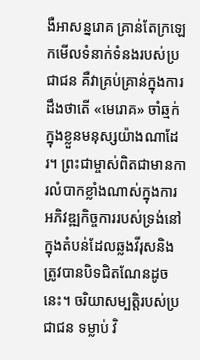ងឺអាសន្នរោគ គ្រាន់តែក្រឡេកមើលទំនាក់ទំនងរបស់ប្រជាជន គឺវាគ្រប់គ្រាន់ក្នុងការដឹងថាតើ «មេរោគ» ចាំឆ្មក់ក្នុងខ្លួនមនុស្សយ៉ាងណាដែរ។ ព្រះជាម្ចាស់ពិតជាមានការលំបាកខ្លាំងណាស់ក្នុងការអភិវឌ្ឍកិច្ចការរបស់ទ្រង់នៅក្នុងតំបន់ដែលឆ្លងវីរុសនិងត្រូវបានបិទជិតណែនដូចនេះ។ ចរិយាសម្បត្តិរបស់ប្រជាជន ទម្លាប់ វិ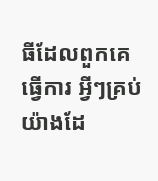ធីដែលពួកគេធ្វើការ អ្វីៗគ្រប់យ៉ាងដែ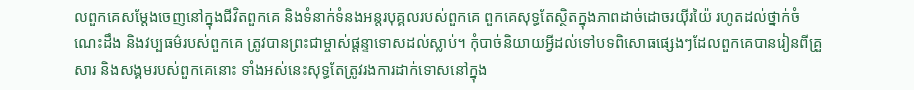លពួកគេសម្ដែងចេញនៅក្នុងជីវិតពួកគេ និងទំនាក់ទំនងអន្តរបុគ្គលរបស់ពួកគេ ពួកគេសុទ្ធតែស្ថិតក្នុងភាពដាច់ដោចរយ៉ីរយ៉ៃ រហូតដល់ថ្នាក់ចំណេះដឹង និងវប្បធម៌របស់ពួកគេ ត្រូវបានព្រះជាម្ចាស់ផ្ដន្ទាទោសដល់ស្លាប់។ កុំបាច់និយាយអ្វីដល់ទៅបទពិសោធផ្សេងៗដែលពួកគេបានរៀនពីគ្រួសារ និងសង្គមរបស់ពួកគេនោះ ទាំងអស់នេះសុទ្ធតែត្រូវរងការដាក់ទោសនៅក្នុង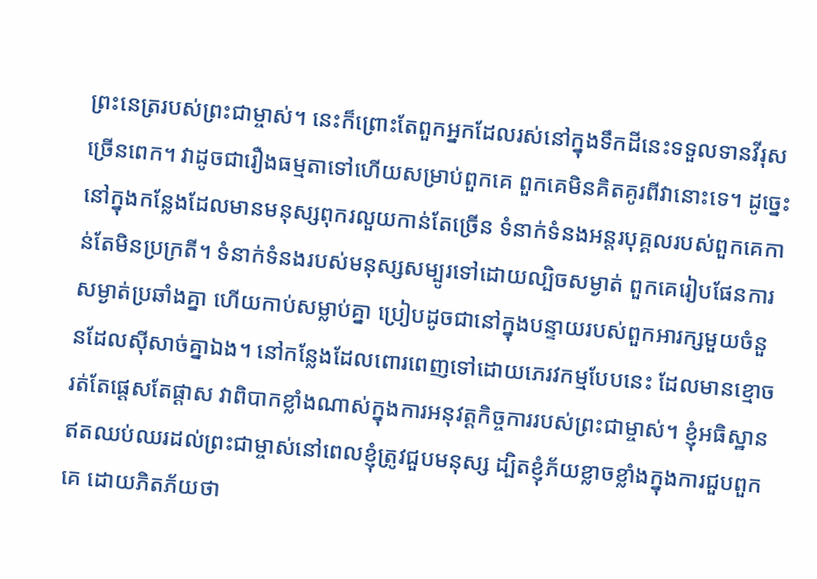ព្រះនេត្ររបស់ព្រះជាម្ចាស់។ នេះក៏ព្រោះតែពួកអ្នកដែលរស់នៅក្នុងទឹកដីនេះទទួលទានវីរុសច្រើនពេក។ វាដូចជារឿងធម្មតាទៅហើយសម្រាប់ពួកគេ ពួកគេមិនគិតគូរពីវានោះទេ។ ដូច្នេះ នៅក្នុងកន្លែងដែលមានមនុស្សពុករលួយកាន់តែច្រើន ទំនាក់ទំនងអន្តរបុគ្គលរបស់ពួកគេកាន់តែមិនប្រក្រតី។ ទំនាក់ទំនងរបស់មនុស្សសម្បូរទៅដោយល្បិចសម្ងាត់ ពួកគេរៀបផែនការសម្ងាត់ប្រឆាំងគ្នា ហើយកាប់សម្លាប់គ្នា ប្រៀបដូចជានៅក្នុងបន្ទាយរបស់ពួកអារក្សមួយចំនួនដែលស៊ីសាច់គ្នាឯង។ នៅកន្លែងដែលពោរពេញទៅដោយភេរវកម្មបែបនេះ ដែលមានខ្មោចរត់តែផ្ដេសតែផ្ដាស វាពិបាកខ្លាំងណាស់ក្នុងការអនុវត្តកិច្ចការរបស់ព្រះជាម្ចាស់។ ខ្ញុំអធិស្ឋានឥតឈប់ឈរដល់ព្រះជាម្ចាស់នៅពេលខ្ញុំត្រូវជួបមនុស្ស ដ្បិតខ្ញុំភ័យខ្លាចខ្លាំងក្នុងការជួបពួកគេ ដោយភិតភ័យថា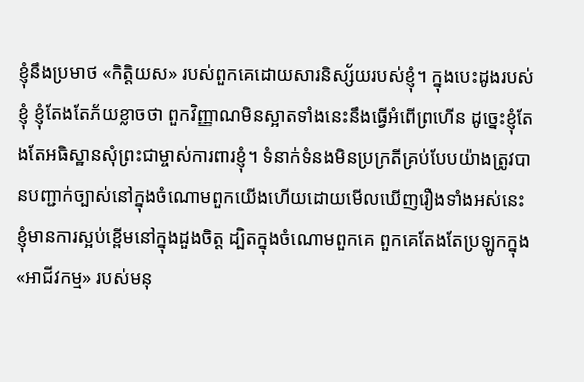ខ្ញុំនឹងប្រមាថ «កិត្តិយស» របស់ពួកគេដោយសារនិស្ស័យរបស់ខ្ញុំ។ ក្នុងបេះដូងរបស់ខ្ញុំ ខ្ញុំតែងតែភ័យខ្លាចថា ពួកវិញ្ញាណមិនស្អាតទាំងនេះនឹងធ្វើអំពើព្រហើន ដូច្នេះខ្ញុំតែងតែអធិស្ឋានសុំព្រះជាម្ចាស់ការពារខ្ញុំ។ ទំនាក់ទំនងមិនប្រក្រតីគ្រប់បែបយ៉ាងត្រូវបានបញ្ជាក់ច្បាស់នៅក្នុងចំណោមពួកយើងហើយដោយមើលឃើញរឿងទាំងអស់នេះ ខ្ញុំមានការស្អប់ខ្ពើមនៅក្នុងដួងចិត្ត ដ្បិតក្នុងចំណោមពួកគេ ពួកគេតែងតែប្រឡូកក្នុង «អាជីវកម្ម» របស់មនុ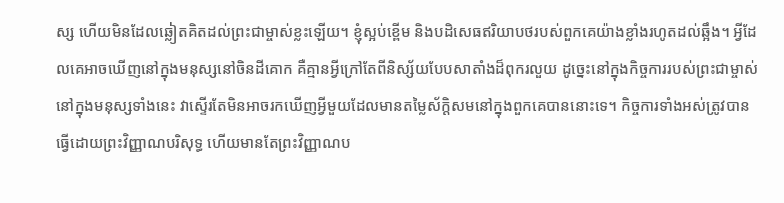ស្ស ហើយមិនដែលឆ្លៀតគិតដល់ព្រះជាម្ចាស់ខ្លះឡើយ។ ខ្ញុំស្អប់ខ្ពើម និងបដិសេធឥរិយាបថរបស់ពួកគេយ៉ាងខ្លាំងរហូតដល់ឆ្អឹង។ អ្វីដែលគេអាចឃើញនៅក្នុងមនុស្សនៅចិនដីគោក គឺគ្មានអ្វីក្រៅតែពីនិស្ស័យបែបសាតាំងដ៏ពុករលួយ ដូច្នេះនៅក្នុងកិច្ចការរបស់ព្រះជាម្ចាស់នៅក្នុងមនុស្សទាំងនេះ វាស្ទើរតែមិនអាចរកឃើញអ្វីមួយដែលមានតម្លៃស័ក្តិសមនៅក្នុងពួកគេបាននោះទេ។ កិច្ចការទាំងអស់ត្រូវបានធ្វើដោយព្រះវិញ្ញាណបរិសុទ្ធ ហើយមានតែព្រះវិញ្ញាណប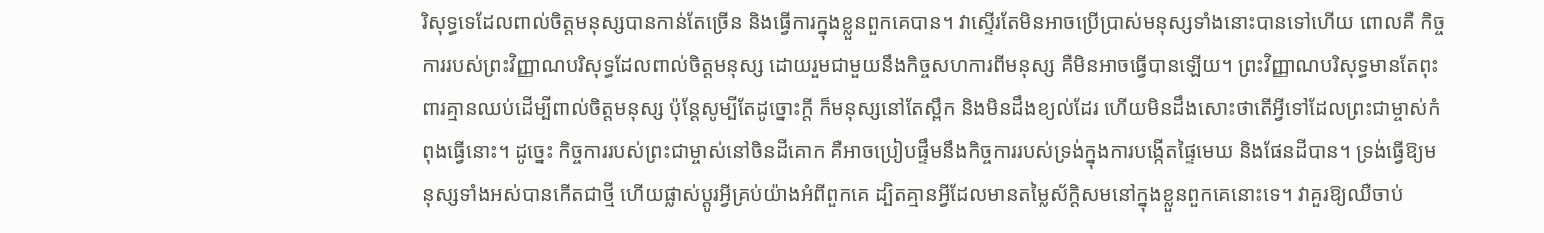រិសុទ្ធទេដែលពាល់ចិត្តមនុស្សបានកាន់តែច្រើន និងធ្វើការក្នុងខ្លួនពួកគេបាន។ វាស្ទើរតែមិនអាចប្រើប្រាស់មនុស្សទាំងនោះបានទៅហើយ ពោលគឺ កិច្ចការរបស់ព្រះវិញ្ញាណបរិសុទ្ធដែលពាល់ចិត្តមនុស្ស ដោយរួមជាមួយនឹងកិច្ចសហការពីមនុស្ស គឺមិនអាចធ្វើបានឡើយ។ ព្រះវិញ្ញាណបរិសុទ្ធមានតែពុះពារគ្មានឈប់ដើម្បីពាល់ចិត្តមនុស្ស ប៉ុន្តែសូម្បីតែដូច្នោះក្ដី ក៏មនុស្សនៅតែស្ពឹក និងមិនដឹងខ្យល់ដែរ ហើយមិនដឹងសោះថាតើអ្វីទៅដែលព្រះជាម្ចាស់កំពុងធ្វើនោះ។ ដូច្នេះ កិច្ចការរបស់ព្រះជាម្ចាស់នៅចិនដីគោក គឺអាចប្រៀបផ្ទឹមនឹងកិច្ចការរបស់ទ្រង់ក្នុងការបង្កើតផ្ទៃមេឃ និងផែនដីបាន។ ទ្រង់ធ្វើឱ្យមនុស្សទាំងអស់បានកើតជាថ្មី ហើយផ្លាស់ប្ដូរអ្វីគ្រប់យ៉ាងអំពីពួកគេ ដ្បិតគ្មានអ្វីដែលមានតម្លៃស័ក្តិសមនៅក្នុងខ្លួនពួកគេនោះទេ។ វាគួរឱ្យឈឺចាប់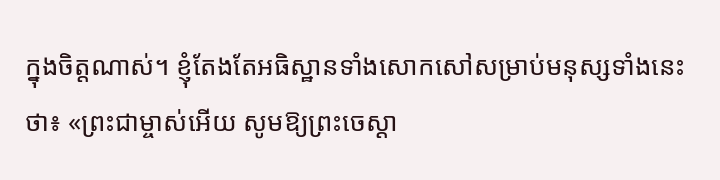ក្នុងចិត្តណាស់។ ខ្ញុំតែងតែអធិស្ឋានទាំងសោកសៅសម្រាប់មនុស្សទាំងនេះថា៖ «ព្រះជាម្ចាស់អើយ សូមឱ្យព្រះចេស្ដា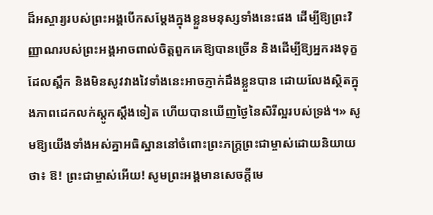ដ៏អស្ចារ្យរបស់ព្រះអង្គបើកសម្ដែងក្នុងខ្លួនមនុស្សទាំងនេះផង ដើម្បីឱ្យព្រះវិញ្ញាណរបស់ព្រះអង្គអាចពាល់ចិត្តពួកគេឱ្យបានច្រើន និងដើម្បីឱ្យអ្នករងទុក្ខដែលស្ពឹក និងមិនសូវវាងវៃទាំងនេះអាចភ្ញាក់ដឹងខ្លួនបាន ដោយលែងស្ថិតក្នុងភាពដេកលក់ស្ដូកស្ដឹងទៀត ហើយបានឃើញថ្ងៃនៃសិរីល្អរបស់ទ្រង់។» សូមឱ្យយើងទាំងអស់គ្នាអធិស្ឋាននៅចំពោះព្រះភក្ត្រព្រះជាម្ចាស់ដោយនិយាយថា៖ ឱ! ព្រះជាម្ចាស់អើយ! សូមព្រះអង្គមានសេចក្ដីមេ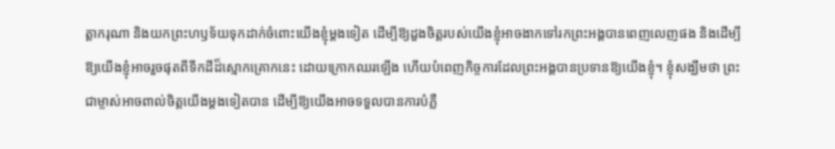ត្តាករុណា និងយកព្រះហឫទ័យទុកដាក់ចំពោះយើងខ្ញុំម្ដងទៀត ដើម្បីឱ្យដួងចិត្តរបស់យើងខ្ញុំអាចងាកទៅរកព្រះអង្គបានពេញលេញផង និងដើម្បីឱ្យយើងខ្ញុំអាចរួចផុតពីទឹកដីដ៏ស្មោកគ្រោកនេះ ដោយក្រោកឈរឡើង ហើយបំពេញកិច្ចការដែលព្រះអង្គបានប្រទានឱ្យយើងខ្ញុំ។ ខ្ញុំសង្ឃឹមថា ព្រះជាម្ចាស់អាចពាល់ចិត្តយើងម្ដងទៀតបាន ដើម្បីឱ្យយើងអាចទទួលបានការបំភ្លឺ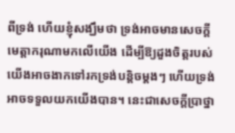ពីទ្រង់ ហើយខ្ញុំសង្ឃឹមថា ទ្រង់អាចមានសេចក្ដីមេត្តាករុណាមកលើយើង ដើម្បីឱ្យដួងចិត្តរបស់យើងអាចងាកទៅរកទ្រង់បន្តិចម្ដងៗ ហើយទ្រង់អាចទទួលយកយើងបាន។ នេះជាសេចក្ដីប្រាថ្នា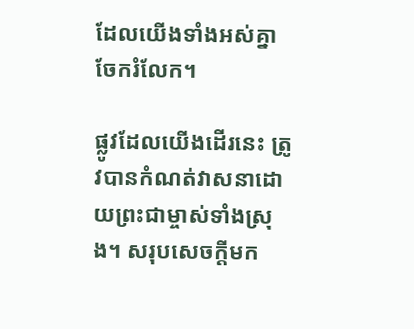ដែលយើងទាំងអស់គ្នាចែករំលែក។

ផ្លូវដែលយើងដើរនេះ ត្រូវបានកំណត់វាសនាដោយព្រះជាម្ចាស់ទាំងស្រុង។ សរុបសេចក្ដីមក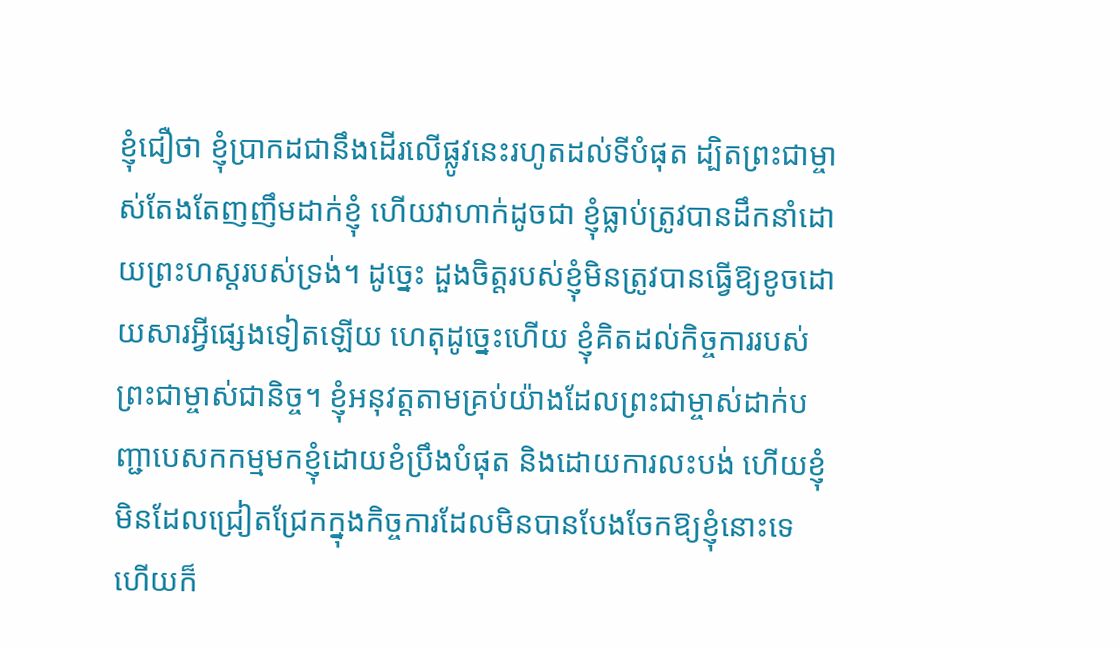ខ្ញុំជឿថា ខ្ញុំប្រាកដជានឹងដើរលើផ្លូវនេះរហូតដល់ទីបំផុត ដ្បិតព្រះជាម្ចាស់តែងតែញញឹមដាក់ខ្ញុំ ហើយវាហាក់ដូចជា ខ្ញុំធ្លាប់ត្រូវបានដឹកនាំដោយព្រះហស្តរបស់ទ្រង់។ ដូច្នេះ ដួងចិត្តរបស់ខ្ញុំមិនត្រូវបានធ្វើឱ្យខូចដោយសារអ្វីផ្សេងទៀតឡើយ ហេតុដូច្នេះហើយ ខ្ញុំគិតដល់កិច្ចការរបស់ព្រះជាម្ចាស់ជានិច្ច។ ខ្ញុំអនុវត្តតាមគ្រប់យ៉ាងដែលព្រះជាម្ចាស់ដាក់បញ្ជាបេសកកម្មមកខ្ញុំដោយខំប្រឹងបំផុត និងដោយការលះបង់ ហើយខ្ញុំមិនដែលជ្រៀតជ្រែកក្នុងកិច្ចការដែលមិនបានបែងចែកឱ្យខ្ញុំនោះទេ ហើយក៏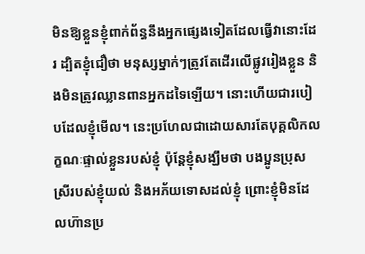មិនឱ្យខ្លួនខ្ញុំពាក់ព័ន្ធនឹងអ្នកផ្សេងទៀតដែលធ្វើវានោះដែរ ដ្បិតខ្ញុំជឿថា មនុស្សម្នាក់ៗត្រូវតែដើរលើផ្លូវរៀងខ្លួន និងមិនត្រូវឈ្លានពានអ្នកដទៃឡើយ។ នោះហើយជារបៀបដែលខ្ញុំមើល។ នេះប្រហែលជាដោយសារតែបុគ្គលិកលក្ខណៈផ្ទាល់ខ្លួនរបស់ខ្ញុំ ប៉ុន្តែខ្ញុំសង្ឃឹមថា បងប្អូនប្រុសស្រីរបស់ខ្ញុំយល់ និងអភ័យទោសដល់ខ្ញុំ ព្រោះខ្ញុំមិនដែលហ៊ានប្រ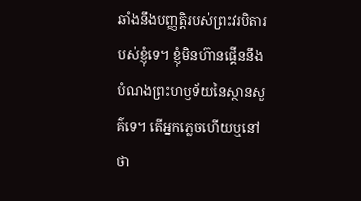ឆាំងនឹងបញ្ញត្តិរបស់ព្រះវរបិតារបស់ខ្ញុំទេ។ ខ្ញុំមិនហ៊ានផ្គើននឹងបំណងព្រះហឫទ័យនៃស្ថានសួគ៌ទេ។ តើអ្នកភ្លេចហើយឬនៅថា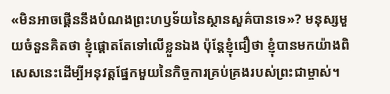«មិនអាចផ្គើននឹងបំណងព្រះហឫទ័យនៃស្ថានសួគ៌បានទេ»? មនុស្សមួយចំនួនគិតថា ខ្ញុំផ្ដោតតែទៅលើខ្លួនឯង ប៉ុន្តែខ្ញុំជឿថា ខ្ញុំបានមកយ៉ាងពិសេសនេះដើម្បីអនុវត្តផ្នែកមួយនៃកិច្ចការគ្រប់គ្រងរបស់ព្រះជាម្ចាស់។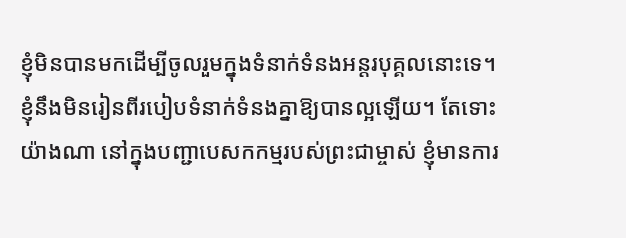ខ្ញុំមិនបានមកដើម្បីចូលរួមក្នុងទំនាក់ទំនងអន្ដរបុគ្គលនោះទេ។ ខ្ញុំនឹងមិនរៀនពីរបៀបទំនាក់ទំនងគ្នាឱ្យបានល្អឡើយ។ តែទោះយ៉ាងណា នៅក្នុងបញ្ជាបេសកកម្មរបស់ព្រះជាម្ចាស់ ខ្ញុំមានការ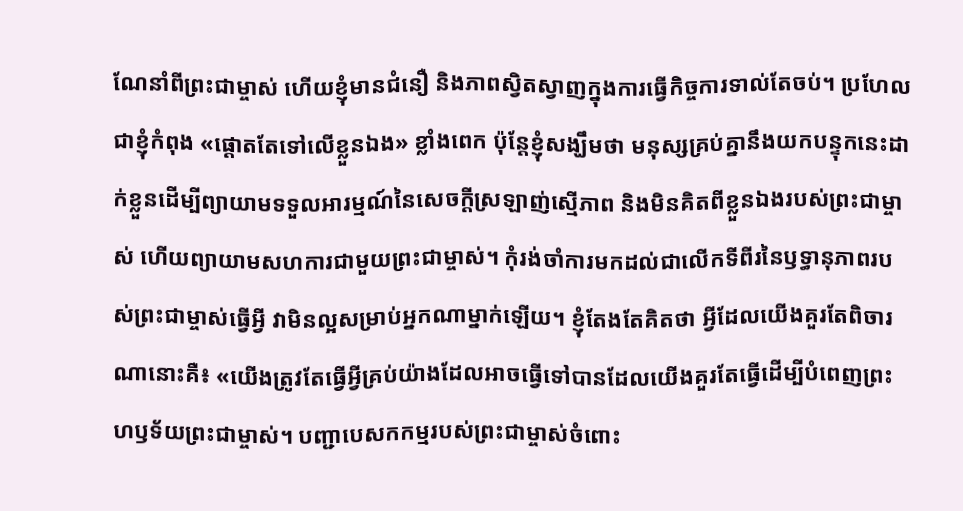ណែនាំពីព្រះជាម្ចាស់ ហើយខ្ញុំមានជំនឿ និងភាពស្វិតស្វាញក្នុងការធ្វើកិច្ចការទាល់តែចប់។ ប្រហែលជាខ្ញុំកំពុង «ផ្ដោតតែទៅលើខ្លួនឯង» ខ្លាំងពេក ប៉ុន្តែខ្ញុំសង្ឃឹមថា មនុស្សគ្រប់គ្នានឹងយកបន្ទុកនេះដាក់ខ្លួនដើម្បីព្យាយាមទទួលអារម្មណ៍នៃសេចក្ដីស្រឡាញ់ស្មើភាព និងមិនគិតពីខ្លួនឯងរបស់ព្រះជាម្ចាស់ ហើយព្យាយាមសហការជាមួយព្រះជាម្ចាស់។ កុំរង់ចាំការមកដល់ជាលើកទីពីរនៃឫទ្ធា‌នុភាពរបស់ព្រះជាម្ចាស់ធ្វើអ្វី វាមិនល្អសម្រាប់អ្នកណាម្នាក់ឡើយ។ ខ្ញុំតែងតែគិតថា អ្វីដែលយើងគួរតែពិចារណានោះគឺ៖ «យើងត្រូវតែធ្វើអ្វីគ្រប់យ៉ាងដែលអាចធ្វើទៅបានដែលយើងគួរតែធ្វើដើម្បីបំពេញព្រះហឫទ័យព្រះជាម្ចាស់។ បញ្ជាបេសកកម្មរបស់ព្រះជាម្ចាស់ចំពោះ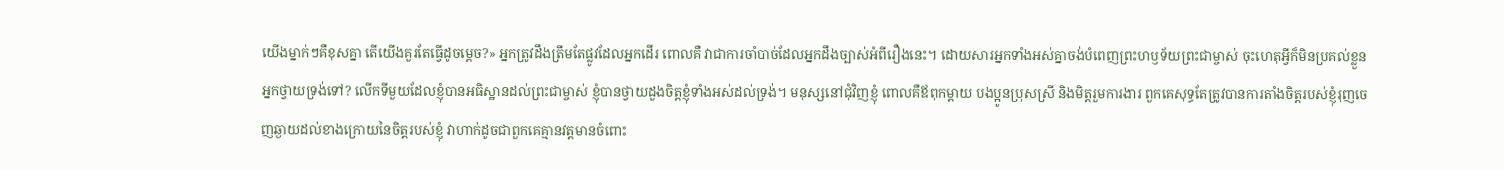យើងម្នាក់ៗគឺខុសគ្នា តើយើងគួរតែធ្វើដូចម្ដេច?» អ្នកត្រូវដឹងត្រឹមតែផ្លូវដែលអ្នកដើរ ពោលគឺ វាជាការចាំបាច់ដែលអ្នកដឹងច្បាស់អំពីរឿងនេះ។ ដោយសារអ្នកទាំងអស់គ្នាចង់បំពេញព្រះហឫទ័យព្រះជាម្ចាស់ ចុះហេតុអ្វីក៏មិនប្រគល់ខ្លួនអ្នកថ្វាយទ្រង់ទៅ? លើកទីមួយដែលខ្ញុំបានអធិស្ឋានដល់ព្រះជាម្ចាស់ ខ្ញុំបានថ្វាយដួងចិត្តខ្ញុំទាំងអស់ដល់ទ្រង់។ មនុស្សនៅជុំវិញខ្ញុំ ពោលគឺឪពុកម្ដាយ បងប្អូនប្រុសស្រី និងមិត្តរួមការងារ ពួកគេសុទ្ធតែត្រូវបានការតាំងចិត្តរបស់ខ្ញុំរុញចេញឆ្ងាយដល់ខាងក្រោយនៃចិត្តរបស់ខ្ញុំ វាហាក់ដូចជាពួកគេគ្មានវត្តមានចំពោះ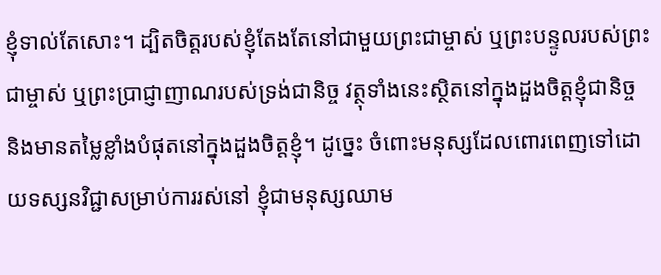ខ្ញុំទាល់តែសោះ។ ដ្បិតចិត្តរបស់ខ្ញុំតែងតែនៅជាមួយព្រះជាម្ចាស់ ឬព្រះបន្ទូលរបស់ព្រះជាម្ចាស់ ឬព្រះប្រាជ្ញាញាណរបស់ទ្រង់ជានិច្ច វត្ថុទាំងនេះស្ថិតនៅក្នុងដួងចិត្តខ្ញុំជានិច្ច និងមានតម្លៃខ្លាំងបំផុតនៅក្នុងដួងចិត្តខ្ញុំ។ ដូច្នេះ ចំពោះមនុស្សដែលពោរពេញទៅដោយទស្សនវិជ្ជាសម្រាប់ការរស់នៅ ខ្ញុំជាមនុស្សឈាម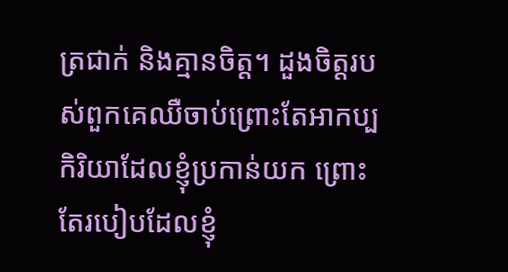ត្រជាក់ និងគ្មានចិត្ត។ ដួងចិត្តរបស់ពួកគេឈឺចាប់ព្រោះតែអាកប្បកិរិយាដែលខ្ញុំប្រកាន់យក ព្រោះតែរបៀបដែលខ្ញុំ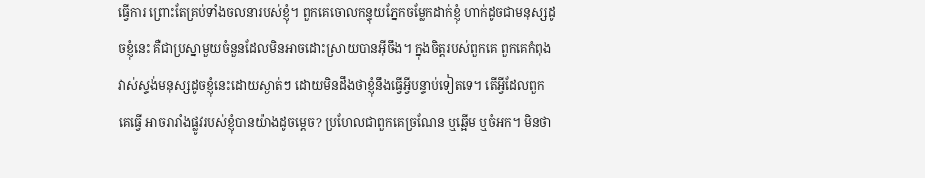ធ្វើការ ព្រោះតែគ្រប់ទាំងចលនារបស់ខ្ញុំ។ ពួកគេចោលកន្ទុយភ្នែកចម្លែកដាក់ខ្ញុំ ហាក់ដូចជាមនុស្សដូចខ្ញុំនេះ គឺជាប្រស្នាមួយចំនួនដែលមិនអាចដោះស្រាយបានអ៊ីចឹង។ ក្នុងចិត្តរបស់ពួកគេ ពួកគេកំពុងវាស់ស្ទង់មនុស្សដូចខ្ញុំនេះដោយស្ងាត់ៗ ដោយមិនដឹងថាខ្ញុំនឹងធ្វើអ្វីបន្ទាប់ទៀតទេ។ តើអ្វីដែលពួកគេធ្វើ អាចរារាំងផ្លូវរបស់ខ្ញុំបានយ៉ាងដូចម្ដេច? ប្រហែលជាពួកគេច្រណែន ឬឆ្អើម ឬចំអក។ មិនថា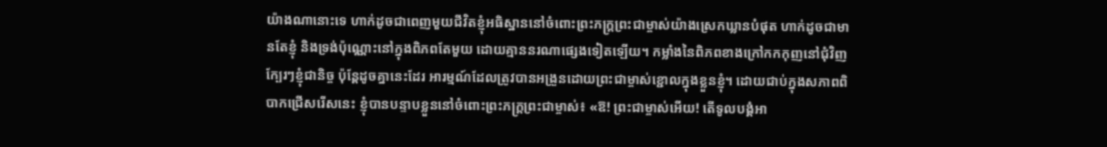យ៉ាងណានោះទេ ហាក់ដូចជាពេញមួយជីវិតខ្ញុំអធិស្ឋាននៅចំពោះព្រះភក្ត្រព្រះជាម្ចាស់យ៉ាងស្រេកឃ្លានបំផុត ហាក់ដូចជាមានតែខ្ញុំ និងទ្រង់ប៉ុណ្ណោះនៅក្នុងពិភពតែមួយ ដោយគ្មាននរណាផ្សេងទៀតឡើយ។ កម្លាំងនៃពិភពខាងក្រៅកកកុញនៅជុំវិញក្បែរៗខ្ញុំជានិច្ច ប៉ុន្តែដូចគ្នានេះដែរ អារម្មណ៍ដែលត្រូវបានអង្រួនដោយព្រះជាម្ចាស់ខ្ជោលក្នុងខ្លួនខ្ញុំ។ ដោយជាប់ក្នុងសភាពពិបាកជ្រើសរើសនេះ ខ្ញុំបានបន្ទាបខ្លួននៅចំពោះព្រះភក្ត្រព្រះជាម្ចាស់៖ «ឱ! ព្រះជាម្ចាស់អើយ! តើទូលបង្គំអា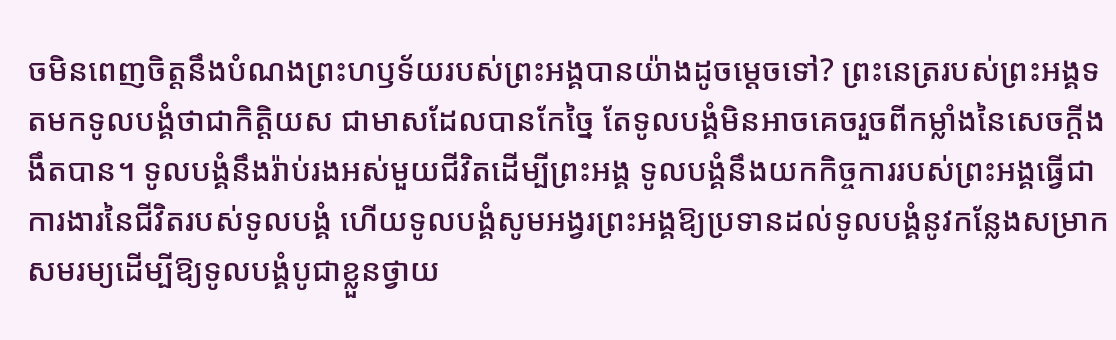ចមិនពេញចិត្តនឹងបំណងព្រះហឫទ័យរបស់ព្រះអង្គបានយ៉ាងដូចម្ដេចទៅ? ព្រះនេត្ររបស់ព្រះអង្គទតមកទូលបង្គំថាជាកិត្តិយស ជាមាសដែលបានកែច្នៃ តែទូលបង្គំមិនអាចគេចរួចពីកម្លាំងនៃសេចក្ដីងងឹតបាន។ ទូលបង្គំនឹងរ៉ាប់រងអស់មួយជីវិតដើម្បីព្រះអង្គ ទូលបង្គំនឹងយកកិច្ចការរបស់ព្រះអង្គធ្វើជាការងារនៃជីវិតរបស់ទូលបង្គំ ហើយទូលបង្គំសូមអង្វរព្រះអង្គឱ្យប្រទានដល់ទូលបង្គំនូវកន្លែងសម្រាកសមរម្យដើម្បីឱ្យទូលបង្គំបូជាខ្លួនថ្វាយ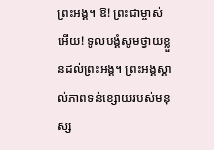ព្រះអង្គ។ ឱ! ព្រះជាម្ចាស់អើយ! ទូលបង្គំសូមថ្វាយខ្លួនដល់ព្រះអង្គ។ ព្រះអង្គស្គាល់ភាពទន់ខ្សោយរបស់មនុស្ស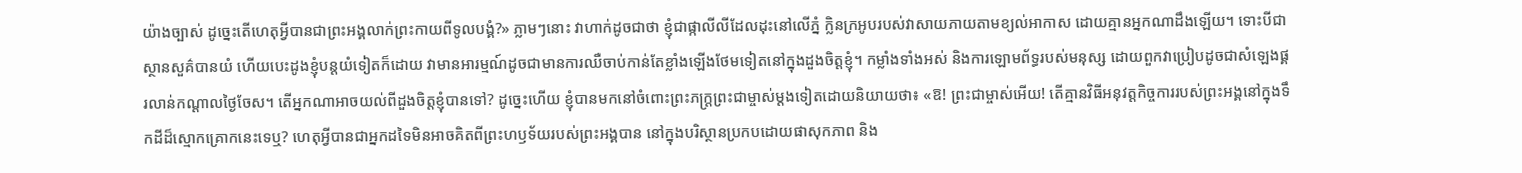យ៉ាងច្បាស់ ដូច្នេះតើហេតុអ្វីបានជាព្រះអង្គលាក់ព្រះកាយពីទូលបង្គំ?» ភ្លាមៗនោះ វាហាក់ដូចជាថា ខ្ញុំជាផ្កាលីលីដែលដុះនៅលើភ្នំ ក្លិនក្រអូបរបស់វាសាយភាយតាមខ្យល់អាកាស ដោយគ្មានអ្នកណាដឹងឡើយ។ ទោះបីជាស្ថានសួគ៌បានយំ ហើយបេះដូងខ្ញុំបន្តយំទៀតក៏ដោយ វាមានអារម្មណ៍ដូចជាមានការឈឺចាប់កាន់តែខ្លាំងឡើងថែមទៀតនៅក្នុងដួងចិត្តខ្ញុំ។ កម្លាំងទាំងអស់ និងការឡោមព័ទ្ធរបស់មនុស្ស ដោយពួកវាប្រៀបដូចជាសំឡេងផ្គរលាន់កណ្ដាលថ្ងៃចែស។ តើអ្នកណាអាចយល់ពីដួងចិត្តខ្ញុំបានទៅ? ដូច្នេះហើយ ខ្ញុំបានមកនៅចំពោះព្រះភក្ត្រព្រះជាម្ចាស់ម្ដងទៀតដោយនិយាយថា៖ «ឱ! ព្រះជាម្ចាស់អើយ! តើគ្មានវិធីអនុវត្តកិច្ចការរបស់ព្រះអង្គនៅក្នុងទឹកដីដ៏ស្មោកគ្រោកនេះទេឬ? ហេតុអ្វីបានជាអ្នកដទៃមិនអាចគិតពីព្រះហឫទ័យរបស់ព្រះអង្គបាន នៅក្នុងបរិស្ថានប្រកបដោយផាសុកភាព និង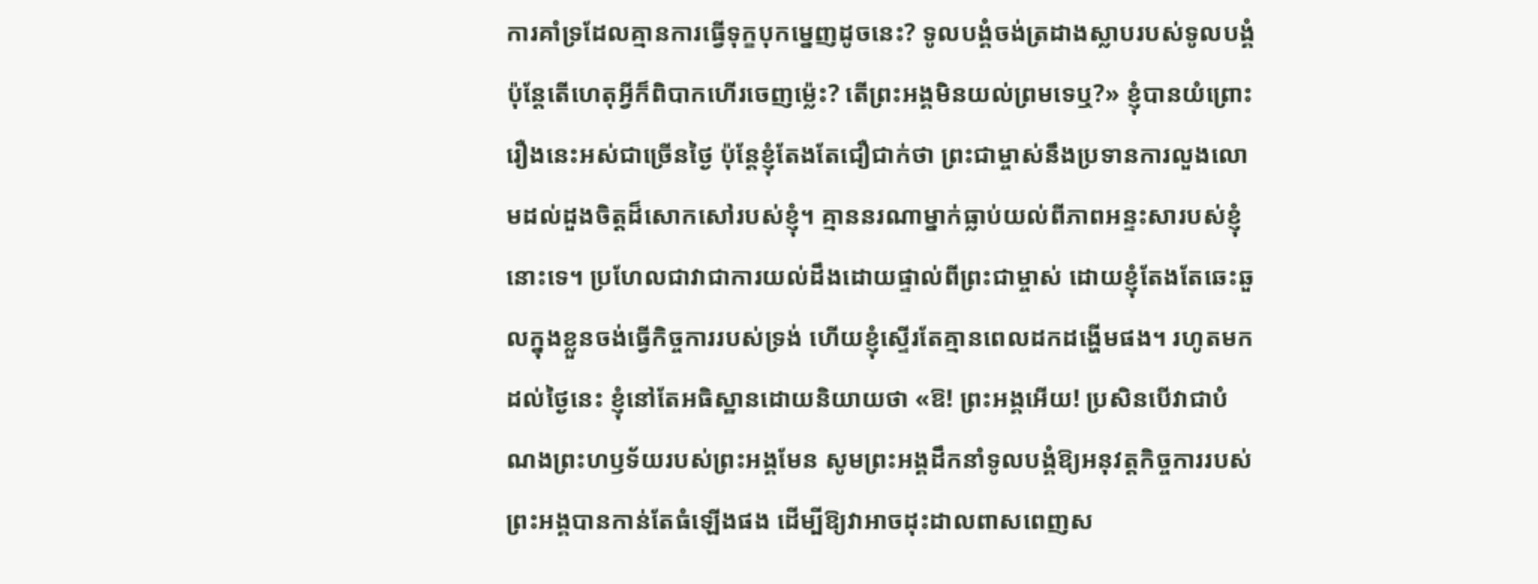ការគាំទ្រដែលគ្មានការធ្វើទុក្ខបុកម្នេញដូចនេះ? ទូលបង្គំចង់ត្រដាងស្លាបរបស់ទូលបង្គំ ប៉ុន្តែតើហេតុអ្វីក៏ពិបាកហើរចេញម៉្លេះ? តើព្រះអង្គមិនយល់ព្រមទេឬ?» ខ្ញុំបានយំព្រោះរឿងនេះអស់ជាច្រើនថ្ងៃ ប៉ុន្តែខ្ញុំតែងតែជឿជាក់ថា ព្រះជាម្ចាស់នឹងប្រទានការលួងលោមដល់ដួងចិត្តដ៏សោកសៅរបស់ខ្ញុំ។ គ្មាននរណាម្នាក់ធ្លាប់យល់ពីភាពអន្ទះសារបស់ខ្ញុំនោះទេ។ ប្រហែលជាវាជាការយល់ដឹងដោយផ្ទាល់ពីព្រះជាម្ចាស់ ដោយខ្ញុំតែងតែឆេះឆួលក្នុងខ្លួនចង់ធ្វើកិច្ចការរបស់ទ្រង់ ហើយខ្ញុំស្ទើរតែគ្មានពេលដកដង្ហើមផង។ រហូតមកដល់ថ្ងៃនេះ ខ្ញុំនៅតែអធិស្ឋានដោយនិយាយថា «ឱ! ព្រះអង្គអើយ! ប្រសិនបើវាជាបំណងព្រះហឫទ័យរបស់ព្រះអង្គមែន សូមព្រះអង្គដឹកនាំទូលបង្គំឱ្យអនុវត្តកិច្ចការរបស់ព្រះអង្គបានកាន់តែធំឡើងផង ដើម្បីឱ្យវាអាចដុះដាលពាសពេញស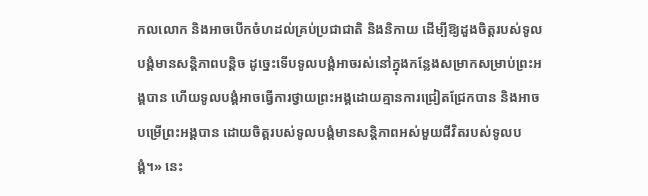កលលោក និងអាចបើកចំហដល់គ្រប់ប្រជាជាតិ និងនិកាយ ដើម្បីឱ្យដួងចិត្តរបស់ទូលបង្គំមានសន្តិភាពបន្តិច ដូច្នេះទើបទូលបង្គំអាចរស់នៅក្នុងកន្លែងសម្រាកសម្រាប់ព្រះអង្គបាន ហើយទូលបង្គំអាចធ្វើការថ្វាយព្រះអង្គដោយគ្មានការជ្រៀតជ្រែកបាន និងអាចបម្រើព្រះអង្គបាន ដោយចិត្តរបស់ទូលបង្គំមានសន្តិភាពអស់មួយជីវិតរបស់ទូលបង្គំ។» នេះ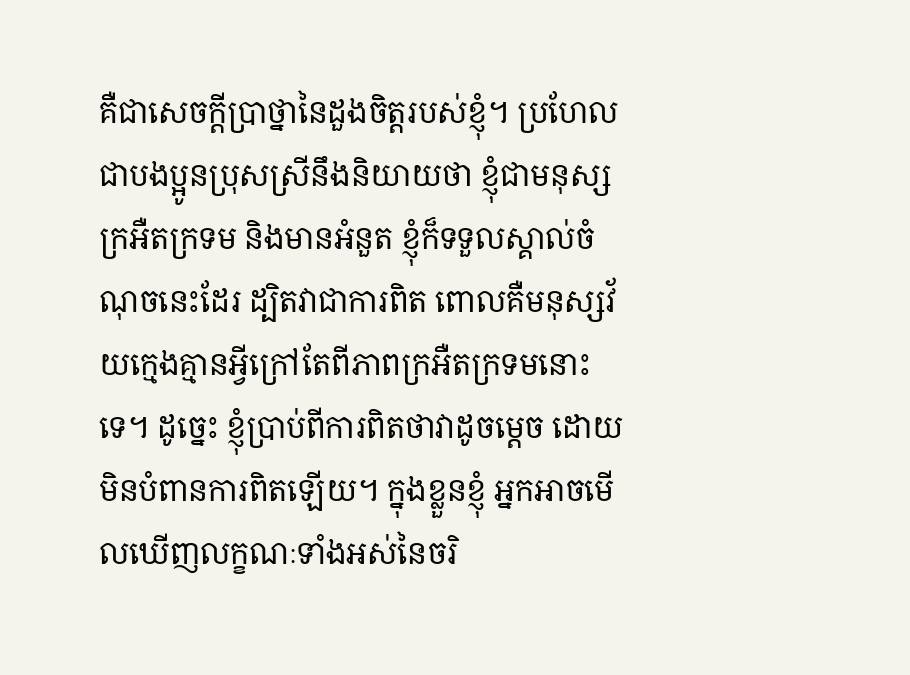គឺជាសេចក្ដីប្រាថ្នានៃដួងចិត្តរបស់ខ្ញុំ។ ប្រហែលជាបងប្អូនប្រុសស្រីនឹងនិយាយថា ខ្ញុំជាមនុស្សក្រអឺតក្រទម និងមានអំនួត ខ្ញុំក៏ទទួលស្គាល់ចំណុចនេះដែរ ដ្បិតវាជាការពិត ពោលគឺមនុស្សវ័យក្មេងគ្មានអ្វីក្រៅតែពីភាពក្រអឺតក្រទមនោះទេ។ ដូច្នេះ ខ្ញុំប្រាប់ពីការពិតថាវាដូចម្ដេច ដោយមិនបំពានការពិតឡើយ។ ក្នុងខ្លួនខ្ញុំ អ្នកអាចមើលឃើញលក្ខណៈទាំងអស់នៃចរិ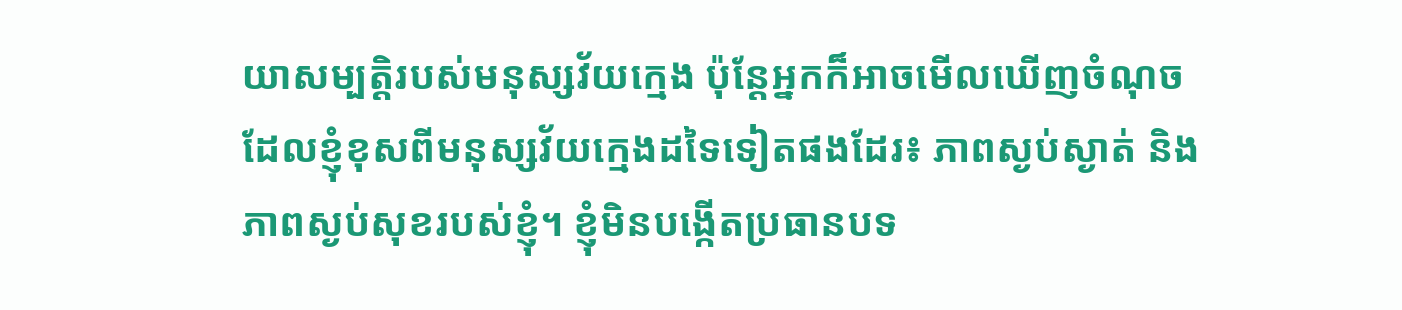យាសម្បត្តិរបស់មនុស្សវ័យក្មេង ប៉ុន្តែអ្នកក៏អាចមើលឃើញចំណុចដែលខ្ញុំខុសពីមនុស្សវ័យក្មេងដទៃទៀតផងដែរ៖ ភាពស្ងប់ស្ងាត់ និងភាពស្ងប់សុខរបស់ខ្ញុំ។ ខ្ញុំមិនបង្កើតប្រធានបទ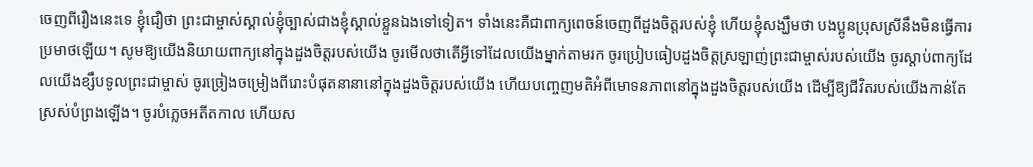ចេញពីរឿងនេះទេ ខ្ញុំជឿថា ព្រះជាម្ចាស់ស្គាល់ខ្ញុំច្បាស់ជាងខ្ញុំស្គាល់ខ្លួនឯងទៅទៀត។ ទាំងនេះគឺជាពាក្យពេចន៍ចេញពីដួងចិត្តរបស់ខ្ញុំ ហើយខ្ញុំសង្ឃឹមថា បងប្អូនប្រុសស្រីនឹងមិនធ្វើការប្រមាថឡើយ។ សូមឱ្យយើងនិយាយពាក្យនៅក្នុងដួងចិត្តរបស់យើង ចូរមើលថាតើអ្វីទៅដែលយើងម្នាក់តាមរក ចូរប្រៀបធៀបដួងចិត្តស្រឡាញ់ព្រះជាម្ចាស់របស់យើង ចូរស្ដាប់ពាក្យដែលយើងខ្សឹបទូលព្រះជាម្ចាស់ ចូរច្រៀងចម្រៀងពីរោះបំផុតនានានៅក្នុងដួងចិត្តរបស់យើង ហើយបញ្ចេញមតិអំពីមោទនភាពនៅក្នុងដួងចិត្តរបស់យើង ដើម្បីឱ្យជីវិតរបស់យើងកាន់តែស្រស់បំព្រងឡើង។ ចូរបំភ្លេចអតីតកាល ហើយស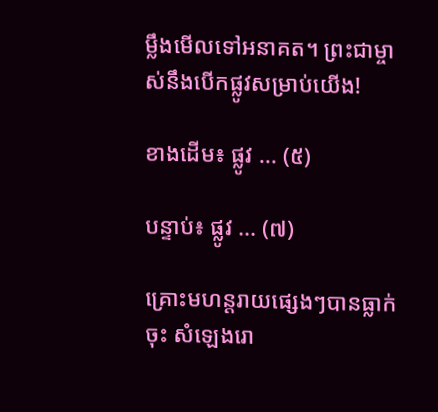ម្លឹងមើលទៅអនាគត។ ព្រះជាម្ចាស់នឹងបើកផ្លូវសម្រាប់យើង!

ខាងដើម៖ ផ្លូវ ... (៥)

បន្ទាប់៖ ផ្លូវ ... (៧)

គ្រោះមហន្តរាយផ្សេងៗបានធ្លាក់ចុះ សំឡេងរោ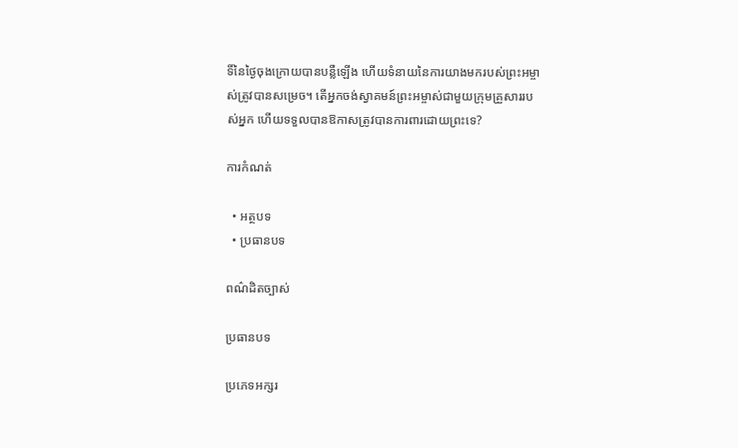ទិ៍នៃថ្ងៃចុងក្រោយបានបន្លឺឡើង ហើយទំនាយនៃការយាងមករបស់ព្រះអម្ចាស់ត្រូវបានសម្រេច។ តើអ្នកចង់ស្វាគមន៍ព្រះអម្ចាស់ជាមួយក្រុមគ្រួសាររបស់អ្នក ហើយទទួលបានឱកាសត្រូវបានការពារដោយព្រះទេ?

ការកំណត់

  • អត្ថបទ
  • ប្រធានបទ

ពណ៌ដិតច្បាស់

ប្រធានបទ

ប្រភេទអក្សរ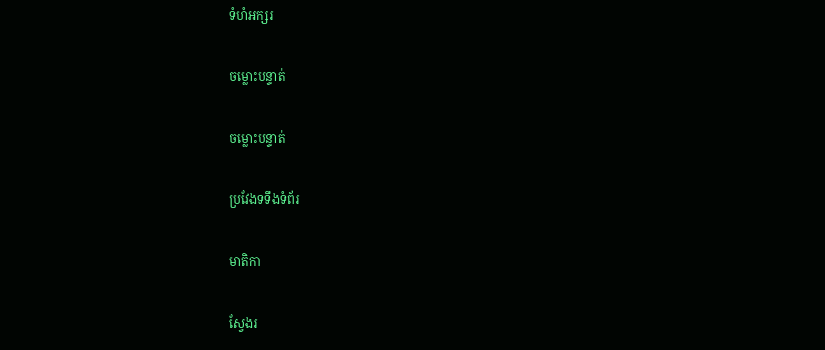ទំហំអក្សរ

ចម្លោះបន្ទាត់

ចម្លោះបន្ទាត់

ប្រវែងទទឹងទំព័រ

មាតិកា

ស្វែងរ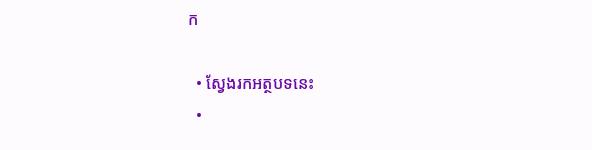ក

  • ស្វែងរកអត្ថបទនេះ
  •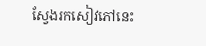ស្វែងរកសៀវភៅនេះ